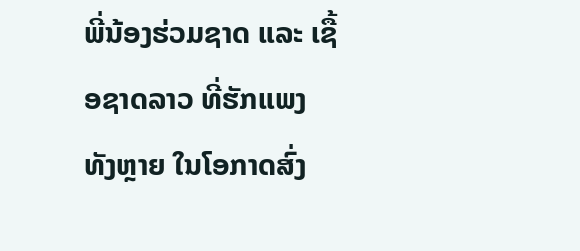ພີ່ນ້ອງຮ່ວມຊາດ ແລະ ເຊື້ອຊາດລາວ ທີ່ຮັກແພງທັງຫຼາຍ ໃນໂອກາດສົ່ງ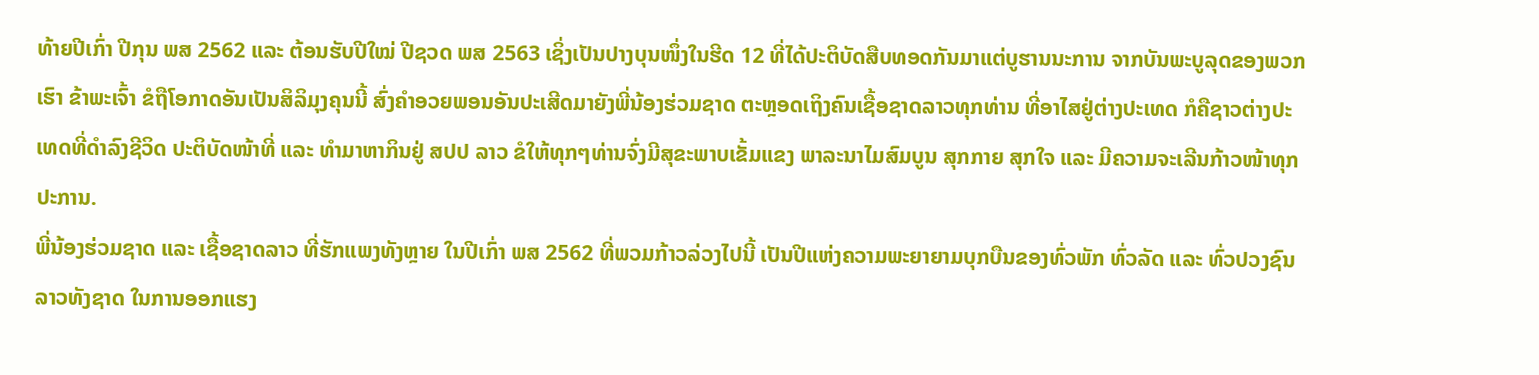ທ້າຍປີເກົ່າ ປີກຸນ ພສ 2562 ແລະ ຕ້ອນຮັບປີໃໝ່ ປີຊວດ ພສ 2563 ເຊິ່ງເປັນປາງບຸນໜຶ່ງໃນຮີດ 12 ທີ່ໄດ້ປະຕິບັດສືບທອດກັນມາແຕ່ບູຮານນະການ ຈາກບັນພະບູລຸດຂອງພວກເຮົາ ຂ້າພະເຈົ້າ ຂໍຖືໂອກາດອັນເປັນສິລິມຸງຄຸນນີ້ ສົ່ງຄຳອວຍພອນອັນປະເສີດມາຍັງພີ່ນ້ອງຮ່ວມຊາດ ຕະຫຼອດເຖິງຄົນເຊື້ອຊາດລາວທຸກທ່ານ ທີ່ອາໄສຢູ່ຕ່າງປະເທດ ກໍຄືຊາວຕ່າງປະເທດທີ່ດຳລົງຊີວິດ ປະຕິບັດໜ້າທີ່ ແລະ ທຳມາຫາກິນຢູ່ ສປປ ລາວ ຂໍໃຫ້ທຸກໆທ່ານຈົ່ງມີສຸຂະພາບເຂັ້ມແຂງ ພາລະນາໄມສົມບູນ ສຸກກາຍ ສຸກໃຈ ແລະ ມີຄວາມຈະເລີນກ້າວໜ້າທຸກປະການ.
ພີ່ນ້ອງຮ່ວມຊາດ ແລະ ເຊື້ອຊາດລາວ ທີ່ຮັກແພງທັງຫຼາຍ ໃນປີເກົ່າ ພສ 2562 ທີ່ພວມກ້າວລ່ວງໄປນີ້ ເປັນປີແຫ່ງຄວາມພະຍາຍາມບຸກບືນຂອງທົ່ວພັກ ທົ່ວລັດ ແລະ ທົ່ວປວງຊົນລາວທັງຊາດ ໃນການອອກແຮງ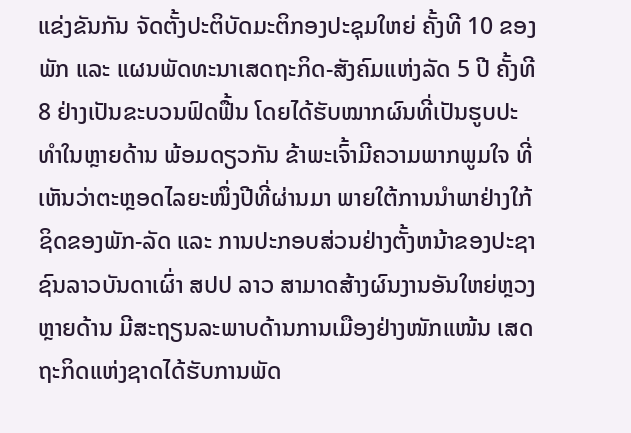ແຂ່ງຂັນກັນ ຈັດຕັ້ງປະຕິບັດມະຕິກອງປະຊຸມໃຫຍ່ ຄັ້ງທີ 10 ຂອງພັກ ແລະ ແຜນພັດທະນາເສດຖະກິດ-ສັງຄົມແຫ່ງລັດ 5 ປີ ຄັ້ງທີ 8 ຢ່າງເປັນຂະບວນຟົດຟື້ນ ໂດຍໄດ້ຮັບໝາກຜົນທີ່ເປັນຮູບປະທຳໃນຫຼາຍດ້ານ ພ້ອມດຽວກັນ ຂ້າພະເຈົ້າມີຄວາມພາກພູມໃຈ ທີ່ເຫັນວ່າຕະຫຼອດໄລຍະໜຶ່ງປີທີ່ຜ່ານມາ ພາຍໃຕ້ການນຳພາຢ່າງໃກ້ຊິດຂອງພັກ-ລັດ ແລະ ການປະກອບສ່ວນຢ່າງຕັ້ງຫນ້າຂອງປະຊາຊົນລາວບັນດາເຜົ່າ ສປປ ລາວ ສາມາດສ້າງຜົນງານອັນໃຫຍ່ຫຼວງຫຼາຍດ້ານ ມີສະຖຽນລະພາບດ້ານການເມືອງຢ່າງໜັກແໜ້ນ ເສດຖະກິດແຫ່ງຊາດໄດ້ຮັບການພັດ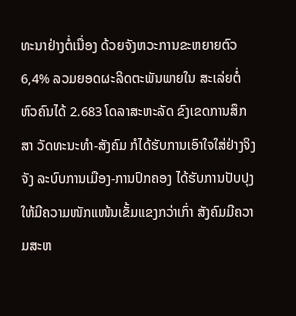ທະນາຢ່າງຕໍ່ເນື່ອງ ດ້ວຍຈັງຫວະການຂະຫຍາຍຕົວ 6,4% ລວມຍອດຜະລິດຕະພັນພາຍໃນ ສະເລ່ຍຕໍ່ຫົວຄົນໄດ້ 2.683 ໂດລາສະຫະລັດ ຂົງເຂດການສຶກສາ ວັດທະນະທຳ-ສັງຄົມ ກໍໄດ້ຮັບການເອົາໃຈໃສ່ຢ່າງຈິງຈັງ ລະບົບການເມືອງ-ການປົກຄອງ ໄດ້ຮັບການປັບປຸງໃຫ້ມີຄວາມໜັກແໜ້ນເຂັ້ມແຂງກວ່າເກົ່າ ສັງຄົມມີຄວາມສະຫ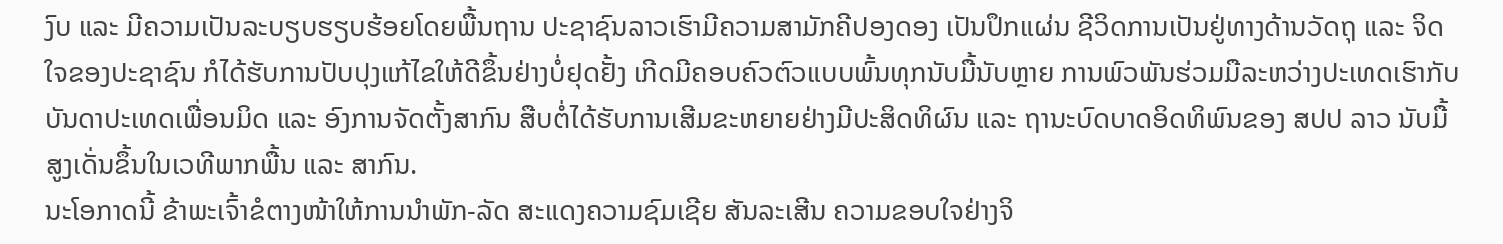ງົບ ແລະ ມີຄວາມເປັນລະບຽບຮຽບຮ້ອຍໂດຍພື້ນຖານ ປະຊາຊົນລາວເຮົາມີຄວາມສາມັກຄີປອງດອງ ເປັນປຶກແຜ່ນ ຊີວິດການເປັນຢູ່ທາງດ້ານວັດຖຸ ແລະ ຈິດໃຈຂອງປະຊາຊົນ ກໍໄດ້ຮັບການປັບປຸງແກ້ໄຂໃຫ້ດີຂຶ້ນຢ່າງບໍ່ຢຸດຢັ້ງ ເກີດມີຄອບຄົວຕົວແບບພົ້ນທຸກນັບມື້ນັບຫຼາຍ ການພົວພັນຮ່ວມມືລະຫວ່າງປະເທດເຮົາກັບບັນດາປະເທດເພື່ອນມິດ ແລະ ອົງການຈັດຕັ້ງສາກົນ ສືບຕໍ່ໄດ້ຮັບການເສີມຂະຫຍາຍຢ່າງມີປະສິດທິຜົນ ແລະ ຖານະບົດບາດອິດທິພົນຂອງ ສປປ ລາວ ນັບມື້ສູງເດັ່ນຂຶ້ນໃນເວທີພາກພື້ນ ແລະ ສາກົນ.
ນະໂອກາດນີ້ ຂ້າພະເຈົ້າຂໍຕາງໜ້າໃຫ້ການນຳພັກ-ລັດ ສະແດງຄວາມຊົມເຊີຍ ສັນລະເສີນ ຄວາມຂອບໃຈຢ່າງຈິ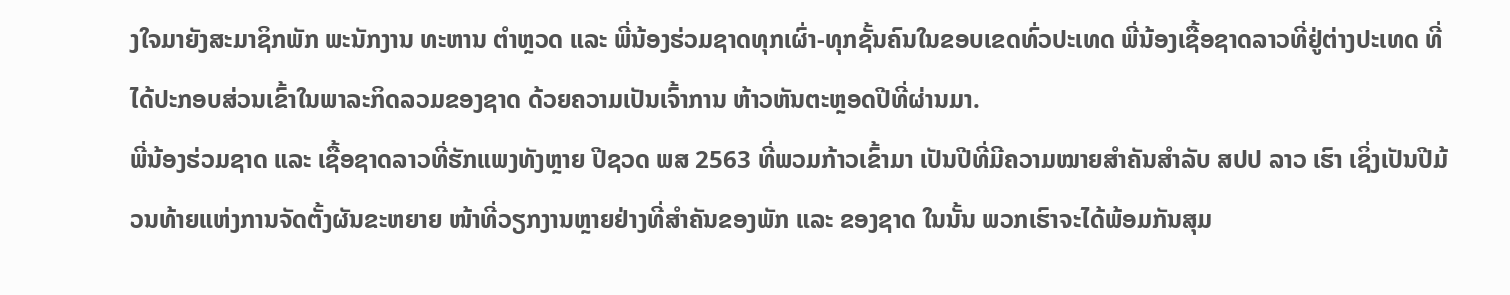ງໃຈມາຍັງສະມາຊິກພັກ ພະນັກງານ ທະຫານ ຕຳຫຼວດ ແລະ ພີ່ນ້ອງຮ່ວມຊາດທຸກເຜົ່າ-ທຸກຊັ້ນຄົນໃນຂອບເຂດທົ່ວປະເທດ ພີ່ນ້ອງເຊື້ອຊາດລາວທີ່ຢູ່ຕ່າງປະເທດ ທີ່ໄດ້ປະກອບສ່ວນເຂົ້າໃນພາລະກິດລວມຂອງຊາດ ດ້ວຍຄວາມເປັນເຈົ້າການ ຫ້າວຫັນຕະຫຼອດປີທີ່ຜ່ານມາ.
ພີ່ນ້ອງຮ່ວມຊາດ ແລະ ເຊື້ອຊາດລາວທີ່ຮັກແພງທັງຫຼາຍ ປີຊວດ ພສ 2563 ທີ່ພວມກ້າວເຂົ້າມາ ເປັນປີທີ່ມີຄວາມໝາຍສຳຄັນສຳລັບ ສປປ ລາວ ເຮົາ ເຊິ່ງເປັນປີມ້ວນທ້າຍແຫ່ງການຈັດຕັ້ງຜັນຂະຫຍາຍ ໜ້າທີ່ວຽກງານຫຼາຍຢ່າງທີ່ສຳຄັນຂອງພັກ ແລະ ຂອງຊາດ ໃນນັ້ນ ພວກເຮົາຈະໄດ້ພ້ອມກັນສຸມ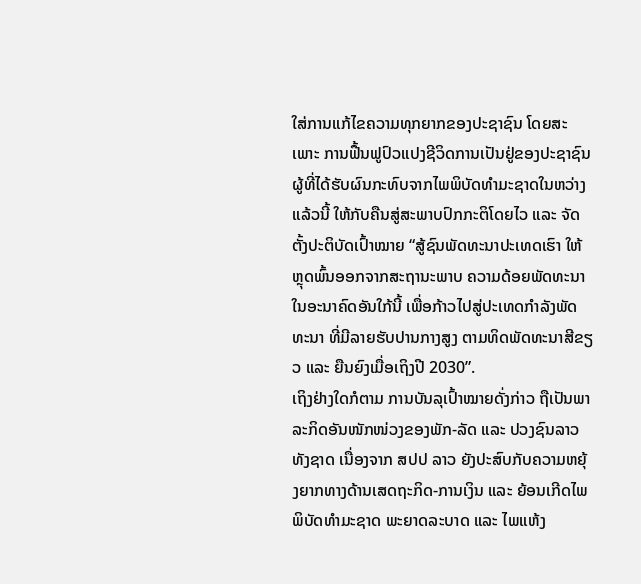ໃສ່ການແກ້ໄຂຄວາມທຸກຍາກຂອງປະຊາຊົນ ໂດຍສະເພາະ ການຟື້ນຟູປົວແປງຊີວິດການເປັນຢູ່ຂອງປະຊາຊົນ ຜູ້ທີ່ໄດ້ຮັບຜົນກະທົບຈາກໄພພິບັດທຳມະຊາດໃນຫວ່າງແລ້ວນີ້ ໃຫ້ກັບຄືນສູ່ສະພາບປົກກະຕິໂດຍໄວ ແລະ ຈັດຕັ້ງປະຕິບັດເປົ້າໝາຍ “ສູ້ຊົນພັດທະນາປະເທດເຮົາ ໃຫ້ຫຼຸດພົ້ນອອກຈາກສະຖານະພາບ ຄວາມດ້ອຍພັດທະນາໃນອະນາຄົດອັນໃກ້ນີ້ ເພື່ອກ້າວໄປສູ່ປະເທດກຳລັງພັດທະນາ ທີ່ມີລາຍຮັບປານກາງສູງ ຕາມທິດພັດທະນາສີຂຽວ ແລະ ຍືນຍົງເມື່ອເຖິງປີ 2030”.
ເຖິງຢ່າງໃດກໍຕາມ ການບັນລຸເປົ້າໝາຍດັ່ງກ່າວ ຖືເປັນພາລະກິດອັນໜັກໜ່ວງຂອງພັກ-ລັດ ແລະ ປວງຊົນລາວທັງຊາດ ເນື່ອງຈາກ ສປປ ລາວ ຍັງປະສົບກັບຄວາມຫຍຸ້ງຍາກທາງດ້ານເສດຖະກິດ-ການເງິນ ແລະ ຍ້ອນເກີດໄພພິບັດທຳມະຊາດ ພະຍາດລະບາດ ແລະ ໄພແຫ້ງ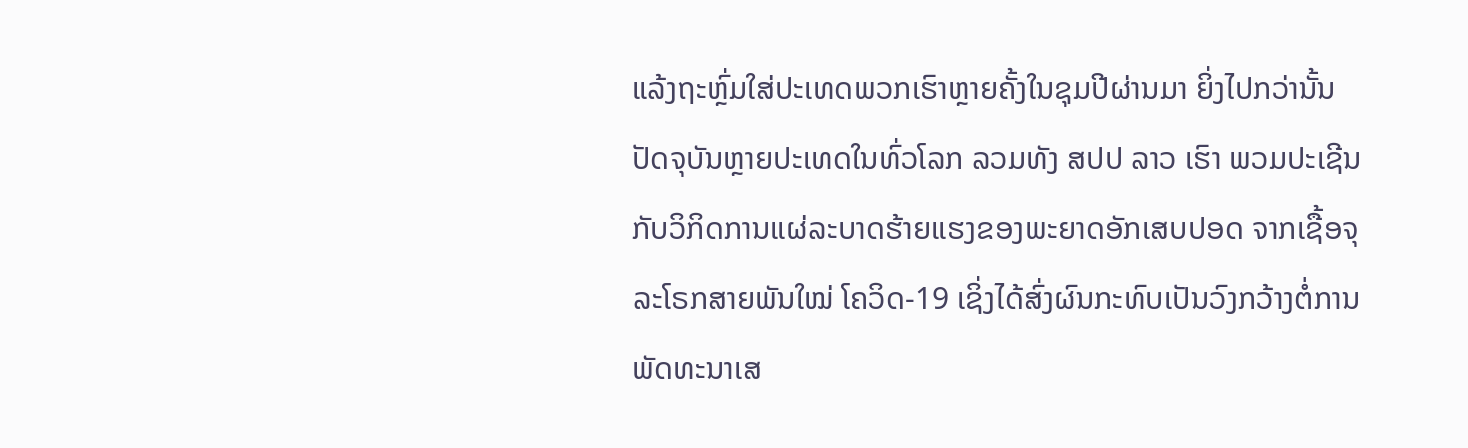ແລ້ງຖະຫຼົ່ມໃສ່ປະເທດພວກເຮົາຫຼາຍຄັ້ງໃນຊຸມປີຜ່ານມາ ຍິ່ງໄປກວ່ານັ້ນ ປັດຈຸບັນຫຼາຍປະເທດໃນທົ່ວໂລກ ລວມທັງ ສປປ ລາວ ເຮົາ ພວມປະເຊີນກັບວິກິດການແຜ່ລະບາດຮ້າຍແຮງຂອງພະຍາດອັກເສບປອດ ຈາກເຊື້ອຈຸລະໂຣກສາຍພັນໃໝ່ ໂຄວິດ-19 ເຊິ່ງໄດ້ສົ່ງຜົນກະທົບເປັນວົງກວ້າງຕໍ່ການພັດທະນາເສ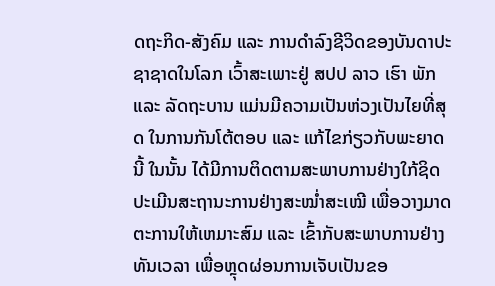ດຖະກິດ-ສັງຄົມ ແລະ ການດຳລົງຊີວິດຂອງບັນດາປະຊາຊາດໃນໂລກ ເວົ້າສະເພາະຢູ່ ສປປ ລາວ ເຮົາ ພັກ ແລະ ລັດຖະບານ ແມ່ນມີຄວາມເປັນຫ່ວງເປັນໄຍທີ່ສຸດ ໃນການກັນໂຕ້ຕອບ ແລະ ແກ້ໄຂກ່ຽວກັບພະຍາດນີ້ ໃນນັ້ນ ໄດ້ມີການຕິດຕາມສະພາບການຢ່າງໃກ້ຊິດ ປະເມີນສະຖານະການຢ່າງສະໝ່ຳສະເໝີ ເພື່ອວາງມາດຕະການໃຫ້ເຫມາະສົມ ແລະ ເຂົ້າກັບສະພາບການຢ່າງທັນເວລາ ເພື່ອຫຼຸດຜ່ອນການເຈັບເປັນຂອ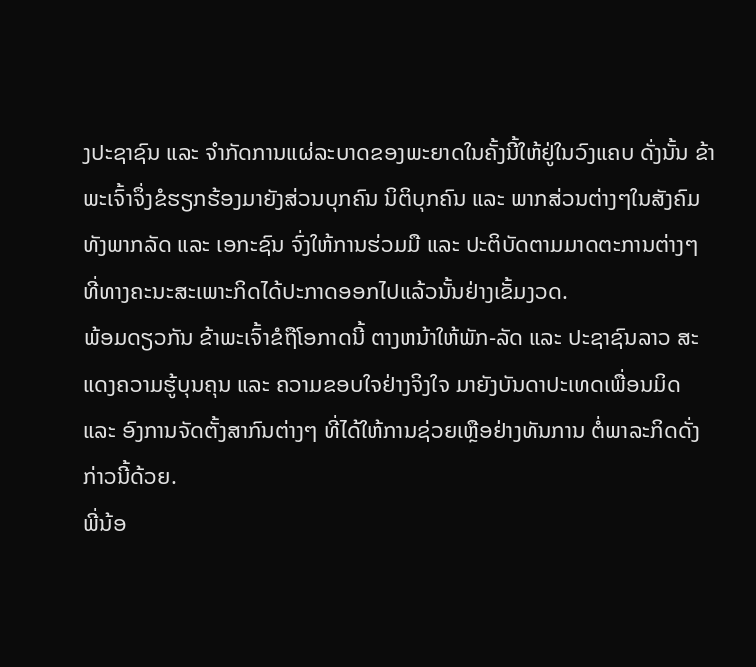ງປະຊາຊົນ ແລະ ຈຳກັດການແຜ່ລະບາດຂອງພະຍາດໃນຄັ້ງນີ້ໃຫ້ຢູ່ໃນວົງແຄບ ດັ່ງນັ້ນ ຂ້າພະເຈົ້າຈຶ່ງຂໍຮຽກຮ້ອງມາຍັງສ່ວນບຸກຄົນ ນິຕິບຸກຄົນ ແລະ ພາກສ່ວນຕ່າງໆໃນສັງຄົມ ທັງພາກລັດ ແລະ ເອກະຊົນ ຈົ່ງໃຫ້ການຮ່ວມມື ແລະ ປະຕິບັດຕາມມາດຕະການຕ່າງໆ ທີ່ທາງຄະນະສະເພາະກິດໄດ້ປະກາດອອກໄປແລ້ວນັ້ນຢ່າງເຂັ້ມງວດ.
ພ້ອມດຽວກັນ ຂ້າພະເຈົ້າຂໍຖືໂອກາດນີ້ ຕາງຫນ້າໃຫ້ພັກ-ລັດ ແລະ ປະຊາຊົນລາວ ສະແດງຄວາມຮູ້ບຸນຄຸນ ແລະ ຄວາມຂອບໃຈຢ່າງຈິງໃຈ ມາຍັງບັນດາປະເທດເພື່ອນມິດ ແລະ ອົງການຈັດຕັ້ງສາກົນຕ່າງໆ ທີ່ໄດ້ໃຫ້ການຊ່ວຍເຫຼືອຢ່າງທັນການ ຕໍ່ພາລະກິດດັ່ງກ່າວນີ້ດ້ວຍ.
ພີ່ນ້ອ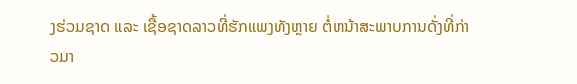ງຮ່ວມຊາດ ແລະ ເຊື້ອຊາດລາວທີ່ຮັກແພງທັງຫຼາຍ ຕໍ່ຫນ້າສະພາບການດັ່ງທີ່ກ່າວມາ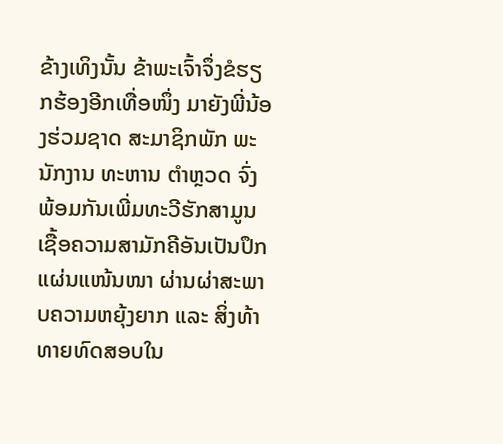ຂ້າງເທິງນັ້ນ ຂ້າພະເຈົ້າຈຶ່ງຂໍຮຽກຮ້ອງອີກເທື່ອໜຶ່ງ ມາຍັງພີ່ນ້ອງຮ່ວມຊາດ ສະມາຊິກພັກ ພະນັກງານ ທະຫານ ຕຳຫຼວດ ຈົ່ງພ້ອມກັນເພີ່ມທະວີຮັກສາມູນເຊື້ອຄວາມສາມັກຄີອັນເປັນປຶກແຜ່ນແໜ້ນໜາ ຜ່ານຜ່າສະພາບຄວາມຫຍຸ້ງຍາກ ແລະ ສິ່ງທ້າທາຍທົດສອບໃນ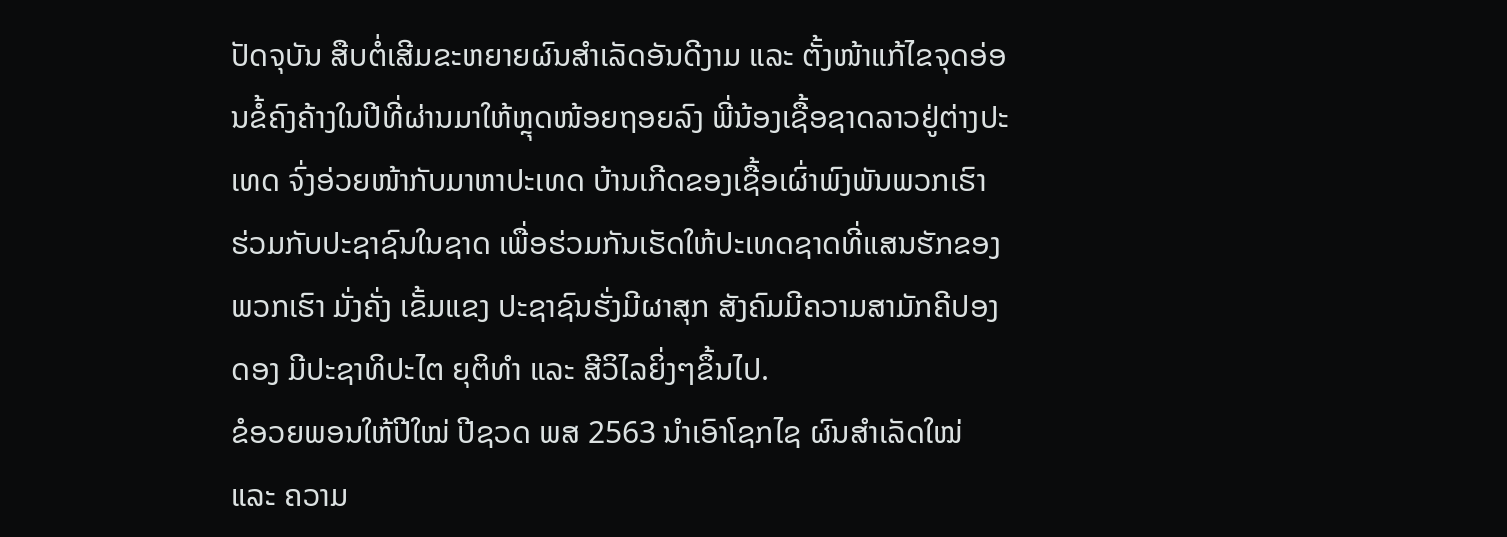ປັດຈຸບັນ ສືບຕໍ່ເສີມຂະຫຍາຍຜົນສຳເລັດອັນດີງາມ ແລະ ຕັ້ງໜ້າແກ້ໄຂຈຸດອ່ອນຂໍ້ຄົງຄ້າງໃນປີທີ່ຜ່ານມາໃຫ້ຫຼຸດໜ້ອຍຖອຍລົງ ພີ່ນ້ອງເຊື້ອຊາດລາວຢູ່ຕ່າງປະເທດ ຈົ່ງອ່ວຍໜ້າກັບມາຫາປະເທດ ບ້ານເກີດຂອງເຊື້ອເຜົ່າພົງພັນພວກເຮົາ ຮ່ວມກັບປະຊາຊົນໃນຊາດ ເພື່ອຮ່ວມກັນເຮັດໃຫ້ປະເທດຊາດທີ່ແສນຮັກຂອງພວກເຮົາ ມັ່ງຄັ່ງ ເຂັ້ມແຂງ ປະຊາຊົນຮັ່ງມີຜາສຸກ ສັງຄົມມີຄວາມສາມັກຄີປອງດອງ ມີປະຊາທິປະໄຕ ຍຸຕິທຳ ແລະ ສີວິໄລຍິ່ງໆຂຶ້ນໄປ.
ຂໍອວຍພອນໃຫ້ປີໃໝ່ ປີຊວດ ພສ 2563 ນຳເອົາໂຊກໄຊ ຜົນສຳເລັດໃໝ່ ແລະ ຄວາມ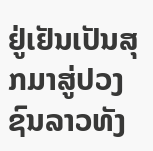ຢູ່ເຢັນເປັນສຸກມາສູ່ປວງຊົນລາວທັງ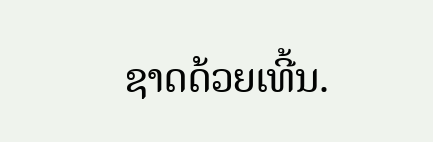ຊາດດ້ວຍເທີ້ນ.